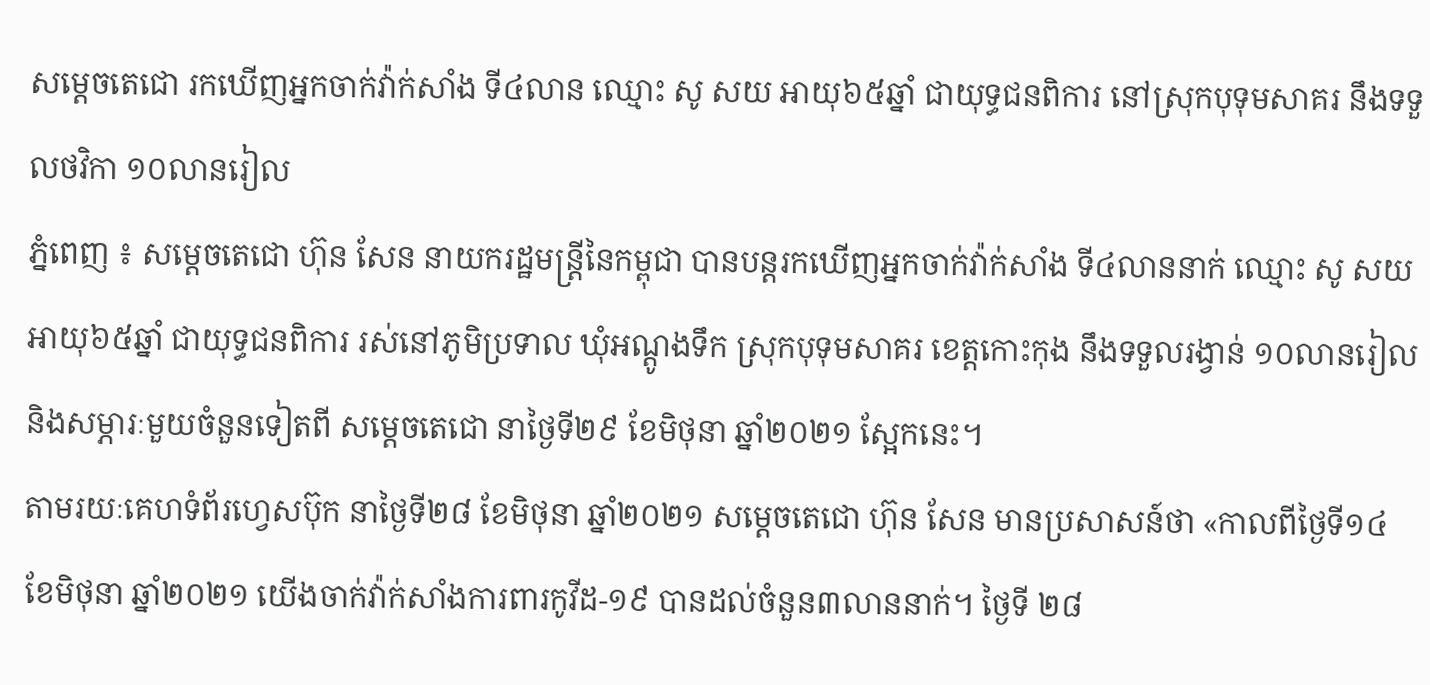សម្ដេចតេជោ រកឃើញអ្នកចាក់វ៉ាក់សាំង ទី៤លាន ឈ្មោះ សូ សយ អាយុ៦៥ឆ្នាំ ជាយុទ្ធជនពិការ នៅស្រុកបុទុមសាគរ នឹងទទួលថវិកា ១០លានរៀល
ភ្នំពេញ ៖ សម្ដេចតេជោ ហ៊ុន សែន នាយករដ្ឋមន្ដ្រីនៃកម្ពុជា បានបន្ដរកឃើញអ្នកចាក់វ៉ាក់សាំង ទី៤លាននាក់ ឈ្មោះ សូ សយ អាយុ៦៥ឆ្នាំ ជាយុទ្ធជនពិការ រស់នៅភូមិប្រទាល ឃុំអណ្តូងទឹក ស្រុកបុទុមសាគរ ខេត្តកោះកុង នឹងទទួលរង្វាន់ ១០លានរៀល និងសម្ភារៈមួយចំនួនទៀតពី សម្ដេចតេជោ នាថ្ងៃទី២៩ ខែមិថុនា ឆ្នាំ២០២១ ស្អែកនេះ។
តាមរយៈគេហទំព័រហ្វេសប៊ុក នាថ្ងៃទី២៨ ខែមិថុនា ឆ្នាំ២០២១ សម្ដេចតេជោ ហ៊ុន សែន មានប្រសាសន៍ថា «កាលពីថ្ងៃទី១៤ ខែមិថុនា ឆ្នាំ២០២១ យើងចាក់វ៉ាក់សាំងការពារកូវីដ-១៩ បានដល់ចំនួន៣លាននាក់។ ថ្ងៃទី ២៨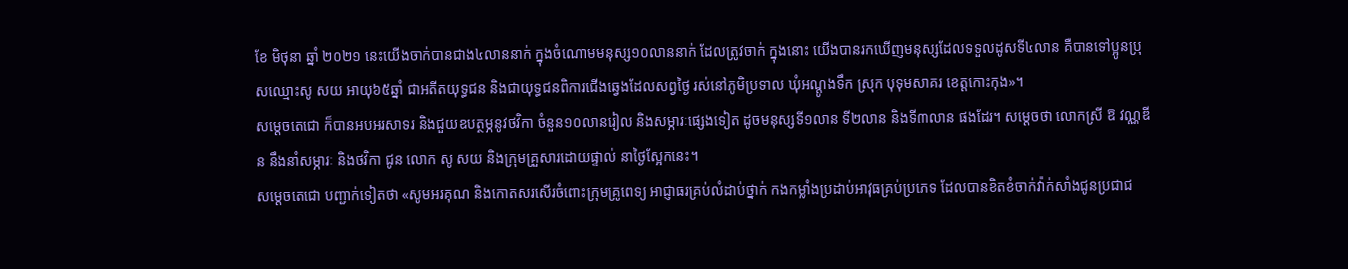ខែ មិថុនា ឆ្នាំ ២០២១ នេះយើងចាក់បានជាង៤លាននាក់ ក្នុងចំណោមមនុស្ស១០លាននាក់ ដែលត្រូវចាក់ ក្នុងនោះ យើងបានរកឃើញមនុស្សដែលទទួលដូសទី៤លាន គឺបានទៅប្អូនប្រុសឈ្មោះសូ សយ អាយុ៦៥ឆ្នាំ ជាអតីតយុទ្ធជន និងជាយុទ្ធជនពិការជើងឆ្វេងដែលសព្វថ្ងៃ រស់នៅភូមិប្រទាល ឃុំអណ្តូងទឹក ស្រុក បុទុមសាគរ ខេត្តកោះកុង»។
សម្ដេចតេជោ ក៏បានអបអរសាទរ និងជួយឧបត្ថម្ភនូវថវិកា ចំនួន១០លានរៀល និងសម្ភារៈផ្សេងទៀត ដូចមនុស្សទី១លាន ទី២លាន និងទី៣លាន ផងដែរ។ សម្ដេចថា លោកស្រី ឱ វណ្ណឌីន នឹងនាំសម្ភារៈ និងថវិកា ជូន លោក សូ សយ និងក្រុមគ្រួសារដោយផ្ទាល់ នាថ្ងៃស្អែកនេះ។
សម្ដេចតេជោ បញ្ជាក់ទៀតថា «សូមអរគុណ និងកោតសរសើរចំពោះក្រុមគ្រូពេទ្យ អាជ្ញាធរគ្រប់លំដាប់ថ្នាក់ កងកម្លាំងប្រដាប់អាវុធគ្រប់ប្រភេទ ដែលបានខិតខំចាក់វ៉ាក់សាំងជូនប្រជាជ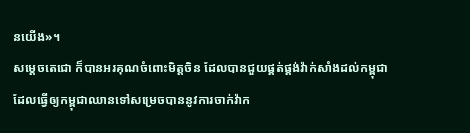នយើង»។
សម្ដេចតេជោ ក៏បានអរគុណចំពោះមិត្តចិន ដែលបានជួយផ្គត់ផ្គង់វ៉ាក់សាំងដល់កម្ពុជា ដែលធ្វើឲ្យកម្ពុជាឈានទៅសម្រេចបាននូវការចាក់វ៉ាក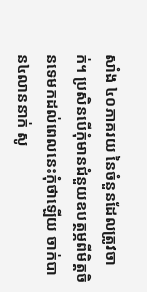សាំង ៤០ភាគរយ នៃចំនួនដែលត្រូវចាក់។ ប្រសិនបើកុំមានជំនួយឧបត្ថម្ភពីមិត្តចិនទេមកដល់ពេលនេះកុំថាឡើយ ចាក់បាន៤លាននាក់ សូ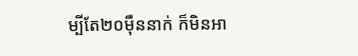ម្បីតែ២០ម៉ឺននាក់ ក៏មិនអា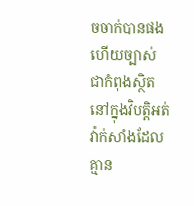ចចាក់បានផង ហើយច្បាស់ជាកំពុងស្ថិត នៅក្នុងវិបត្តិអត់វ៉ាក់សាំងដែលគ្មាន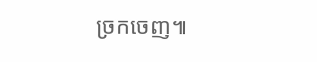ច្រកចេញ៕